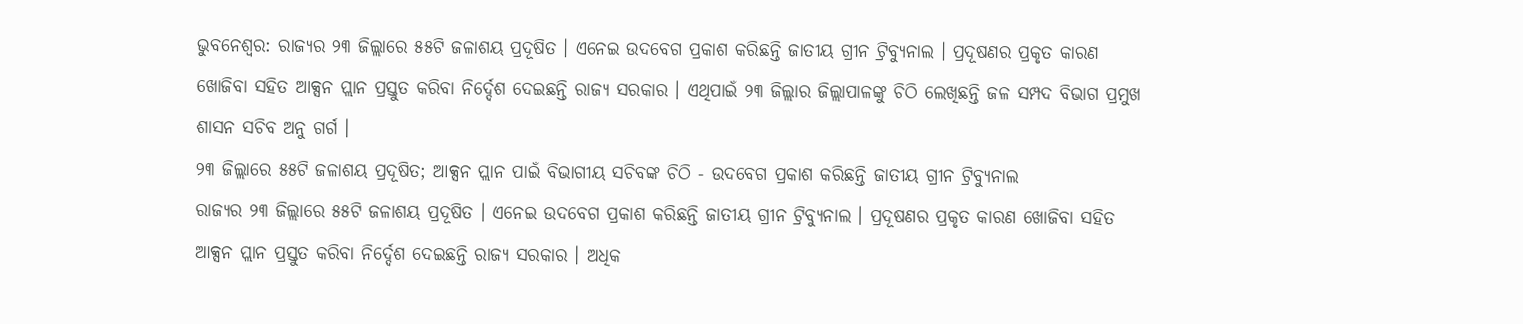ଭୁବନେଶ୍ବର: ରାଜ୍ୟର ୨୩ ଜିଲ୍ଲାରେ ୫୫ଟି ଜଳାଶୟ ପ୍ରଦୂଷିତ । ଏନେଇ ଉଦବେଗ ପ୍ରକାଶ କରିଛନ୍ତି ଜାତୀୟ ଗ୍ରୀନ ଟ୍ରିବ୍ୟୁନାଲ । ପ୍ରଦୂଷଣର ପ୍ରକୃତ କାରଣ ଖୋଜିବା ସହିତ ଆକ୍ସନ ପ୍ଲାନ ପ୍ରସ୍ତୁତ କରିବା ନିର୍ଦ୍ଦେଶ ଦେଇଛନ୍ତି ରାଜ୍ୟ ସରକାର । ଏଥିପାଇଁ ୨୩ ଜିଲ୍ଲାର ଜିଲ୍ଲାପାଳଙ୍କୁ ଚିଠି ଲେଖିଛନ୍ତି ଜଳ ସମ୍ପଦ ବିଭାଗ ପ୍ରମୁଖ ଶାସନ ସଚିବ ଅନୁ ଗର୍ଗ ।
୨୩ ଜିଲ୍ଲାରେ ୫୫ଟି ଜଳାଶୟ ପ୍ରଦୂଷିତ; ଆକ୍ସନ ପ୍ଲାନ ପାଇଁ ବିଭାଗୀୟ ସଚିବଙ୍କ ଚିଠି - ଉଦବେଗ ପ୍ରକାଶ କରିଛନ୍ତି ଜାତୀୟ ଗ୍ରୀନ ଟ୍ରିବ୍ୟୁନାଲ
ରାଜ୍ୟର ୨୩ ଜିଲ୍ଲାରେ ୫୫ଟି ଜଳାଶୟ ପ୍ରଦୂଷିତ । ଏନେଇ ଉଦବେଗ ପ୍ରକାଶ କରିଛନ୍ତି ଜାତୀୟ ଗ୍ରୀନ ଟ୍ରିବ୍ୟୁନାଲ । ପ୍ରଦୂଷଣର ପ୍ରକୃତ କାରଣ ଖୋଜିବା ସହିତ ଆକ୍ସନ ପ୍ଲାନ ପ୍ରସ୍ତୁତ କରିବା ନିର୍ଦ୍ଦେଶ ଦେଇଛନ୍ତି ରାଜ୍ୟ ସରକାର । ଅଧିକ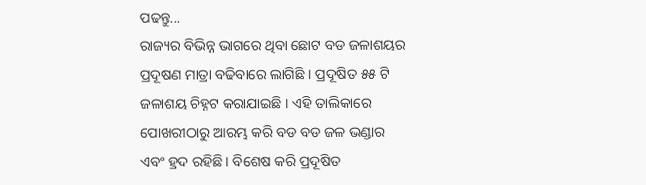ପଢନ୍ତୁ...
ରାଜ୍ୟର ବିଭିନ୍ନ ଭାଗରେ ଥିବା ଛୋଟ ବଡ ଜଳାଶୟର ପ୍ରଦୂଷଣ ମାତ୍ରା ବଢିବାରେ ଲାଗିଛି । ପ୍ରଦୂଷିତ ୫୫ ଟି ଜଳାଶୟ ଚିହ୍ନଟ କରାଯାଇଛି । ଏହି ତାଲିକାରେ ପୋଖରୀଠାରୁ ଆରମ୍ଭ କରି ବଡ ବଡ ଜଳ ଭଣ୍ଡାର ଏବଂ ହ୍ରଦ ରହିଛି । ବିଶେଷ କରି ପ୍ରଦୂଷିତ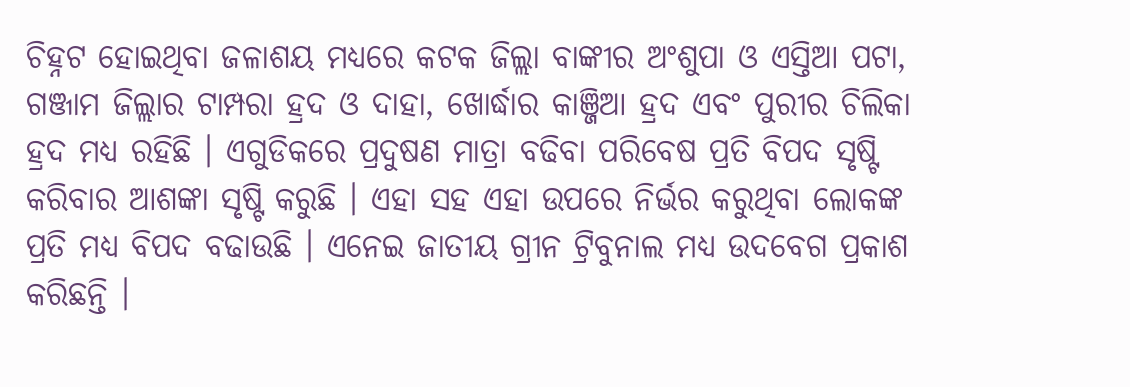ଚିହ୍ନଟ ହୋଇଥିବା ଜଳାଶୟ ମଧ୍ୟରେ କଟକ ଜିଲ୍ଲା ବାଙ୍କୀର ଅଂଶୁପା ଓ ଏସ୍ତିଆ ପଟା, ଗଞ୍ଜାମ ଜିଲ୍ଲାର ଟାମ୍ପରା ହ୍ରଦ ଓ ଦାହା, ଖୋର୍ଦ୍ଧାର କାଞ୍ଜିଆ ହ୍ରଦ ଏବଂ ପୁରୀର ଚିଲିକା ହ୍ରଦ ମଧ୍ୟ ରହିଛି । ଏଗୁଡିକରେ ପ୍ରଦୁଷଣ ମାତ୍ରା ବଢିବା ପରିବେଷ ପ୍ରତି ବିପଦ ସୃଷ୍ଟି କରିବାର ଆଶଙ୍କା ସୃଷ୍ଟି କରୁଛି । ଏହା ସହ ଏହା ଉପରେ ନିର୍ଭର କରୁଥିବା ଲୋକଙ୍କ ପ୍ରତି ମଧ୍ୟ ବିପଦ ବଢାଉଛି । ଏନେଇ ଜାତୀୟ ଗ୍ରୀନ ଟ୍ରିବୁନାଲ ମଧ୍ୟ ଉଦବେଗ ପ୍ରକାଶ କରିଛନ୍ତି ।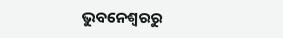ଭୁବନେଶ୍ବରରୁ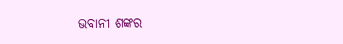ଭବାନୀ ଶଙ୍କର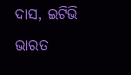ଦାସ, ଇଟିଭି ଭାରତ